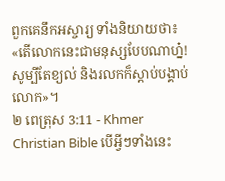ពួកគេនឹកអស្ចារ្យ ទាំងនិយាយថា៖ «តើលោកនេះជាមនុស្សបែបណាហ្ន៎! សូម្បីតែខ្យល់ និងរលកក៏ស្ដាប់បង្គាប់លោក»។
២ ពេត្រុស 3:11 - Khmer Christian Bible បើអ្វីៗទាំងនេះ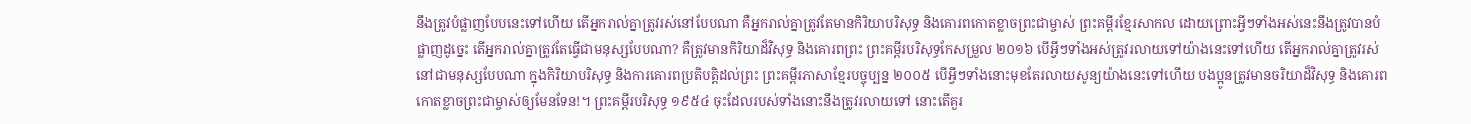នឹងត្រូវបំផ្លាញបែបនេះទៅហើយ តើអ្នករាល់គ្នាត្រូវរស់នៅបែបណា គឺអ្នករាល់គ្នាត្រូវតែមានកិរិយាបរិសុទ្ធ និងគោរពកោតខ្លាចព្រះជាម្ចាស់ ព្រះគម្ពីរខ្មែរសាកល ដោយព្រោះអ្វីៗទាំងអស់នេះនឹងត្រូវបានបំផ្លាញដូច្នេះ តើអ្នករាល់គ្នាត្រូវតែធ្វើជាមនុស្សបែបណា? គឺត្រូវមានកិរិយាដ៏វិសុទ្ធ និងគោរពព្រះ ព្រះគម្ពីរបរិសុទ្ធកែសម្រួល ២០១៦ បើអ្វីៗទាំងអស់ត្រូវរលាយទៅយ៉ាងនេះទៅហើយ តើអ្នករាល់គ្នាត្រូវរស់នៅជាមនុស្សបែបណា ក្នុងកិរិយាបរិសុទ្ធ និងការគោរពប្រតិបត្តិដល់ព្រះ ព្រះគម្ពីរភាសាខ្មែរបច្ចុប្បន្ន ២០០៥ បើអ្វីៗទាំងនោះមុខតែរលាយសូន្យយ៉ាងនេះទៅហើយ បងប្អូនត្រូវមានចរិយាដ៏វិសុទ្ធ និងគោរពកោតខ្លាចព្រះជាម្ចាស់ឲ្យមែនទែន!។ ព្រះគម្ពីរបរិសុទ្ធ ១៩៥៤ ចុះដែលរបស់ទាំងនោះនឹងត្រូវរលាយទៅ នោះតើគួរ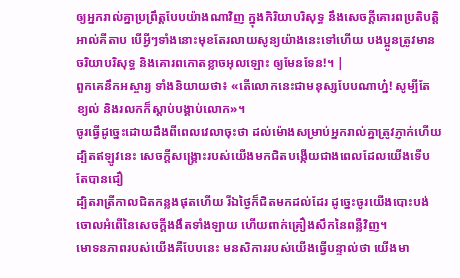ឲ្យអ្នករាល់គ្នាប្រព្រឹត្តបែបយ៉ាងណាវិញ ក្នុងកិរិយាបរិសុទ្ធ នឹងសេចក្ដីគោរពប្រតិបត្តិ អាល់គីតាប បើអ្វីៗទាំងនោះមុខតែរលាយសូន្យយ៉ាងនេះទៅហើយ បងប្អូនត្រូវមានចរិយាបរិសុទ្ធ និងគោរពកោតខ្លាចអុលឡោះ ឲ្យមែនទែន!។ |
ពួកគេនឹកអស្ចារ្យ ទាំងនិយាយថា៖ «តើលោកនេះជាមនុស្សបែបណាហ្ន៎! សូម្បីតែខ្យល់ និងរលកក៏ស្ដាប់បង្គាប់លោក»។
ចូរធ្វើដូច្នេះដោយដឹងពីពេលវេលាចុះថា ដល់ម៉ោងសម្រាប់អ្នករាល់គ្នាត្រូវភ្ញាក់ហើយ ដ្បិតឥឡូវនេះ សេចក្ដីសង្គ្រោះរបស់យើងមកជិតបង្កើយជាងពេលដែលយើងទើបតែបានជឿ
ដ្បិតរាត្រីកាលជិតកន្លងផុតហើយ រីឯថ្ងៃក៏ជិតមកដល់ដែរ ដូច្នេះចូរយើងបោះបង់ចោលអំពើនៃសេចក្ដីងងឹតទាំងឡាយ ហើយពាក់គ្រឿងសឹកនៃពន្លឺវិញ។
មោទនភាពរបស់យើងគឺបែបនេះ មនសិការរបស់យើងធ្វើបន្ទាល់ថា យើងមា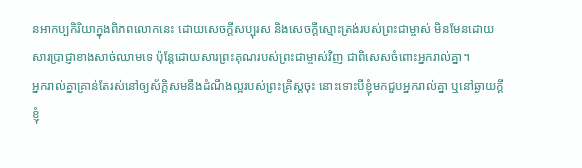នអាកប្បកិរិយាក្នុងពិភពលោកនេះ ដោយសេចក្ដីសប្បុរស និងសេចក្ដីស្មោះត្រង់របស់ព្រះជាម្ចាស់ មិនមែនដោយសារប្រាជ្ញាខាងសាច់ឈាមទេ ប៉ុន្ដែដោយសារព្រះគុណរបស់ព្រះជាម្ចាស់វិញ ជាពិសេសចំពោះអ្នករាល់គ្នា។
អ្នករាល់គ្នាគ្រាន់តែរស់នៅឲ្យស័ក្ដិសមនឹងដំណឹងល្អរបស់ព្រះគ្រិស្ដចុះ នោះទោះបីខ្ញុំមកជួបអ្នករាល់គ្នា ឬនៅឆ្ងាយក្ដី ខ្ញុំ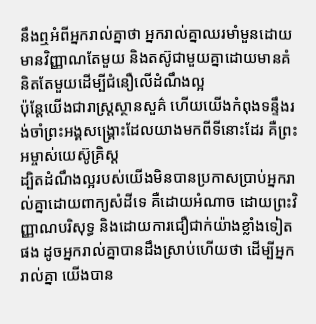នឹងឮអំពីអ្នករាល់គ្នាថា អ្នករាល់គ្នាឈរមាំមួនដោយមានវិញ្ញាណតែមួយ និងតស៊ូជាមួយគ្នាដោយមានគំនិតតែមួយដើម្បីជំនឿលើដំណឹងល្អ
ប៉ុន្ដែយើងជារាស្រ្ដស្ថានសួគ៌ ហើយយើងកំពុងទន្ទឹងរង់ចាំព្រះអង្គសង្គ្រោះដែលយាងមកពីទីនោះដែរ គឺព្រះអម្ចាស់យេស៊ូគ្រិស្ដ
ដ្បិតដំណឹងល្អរបស់យើងមិនបានប្រកាសប្រាប់អ្នករាល់គ្នាដោយពាក្យសំដីទេ គឺដោយអំណាច ដោយព្រះវិញ្ញាណបរិសុទ្ធ និងដោយការជឿជាក់យ៉ាងខ្លាំងទៀតផង ដូចអ្នករាល់គ្នាបានដឹងស្រាប់ហើយថា ដើម្បីអ្នករាល់គ្នា យើងបាន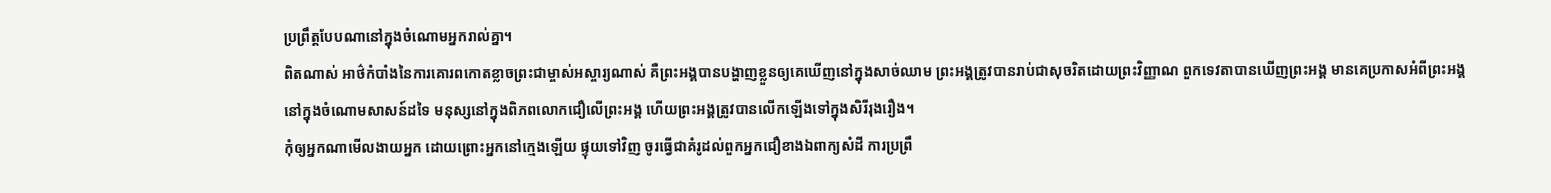ប្រព្រឹត្តបែបណានៅក្នុងចំណោមអ្នករាល់គ្នា។
ពិតណាស់ អាថ៌កំបាំងនៃការគោរពកោតខ្លាចព្រះជាម្ចាស់អស្ចារ្យណាស់ គឺព្រះអង្គបានបង្ហាញខ្លួនឲ្យគេឃើញនៅក្នុងសាច់ឈាម ព្រះអង្គត្រូវបានរាប់ជាសុចរិតដោយព្រះវិញ្ញាណ ពួកទេវតាបានឃើញព្រះអង្គ មានគេប្រកាសអំពីព្រះអង្គនៅក្នុងចំណោមសាសន៍ដទៃ មនុស្សនៅក្នុងពិភពលោកជឿលើព្រះអង្គ ហើយព្រះអង្គត្រូវបានលើកឡើងទៅក្នុងសិរីរុងរឿង។
កុំឲ្យអ្នកណាមើលងាយអ្នក ដោយព្រោះអ្នកនៅក្មេងឡើយ ផ្ទុយទៅវិញ ចូរធ្វើជាគំរូដល់ពួកអ្នកជឿខាងឯពាក្យសំដី ការប្រព្រឹ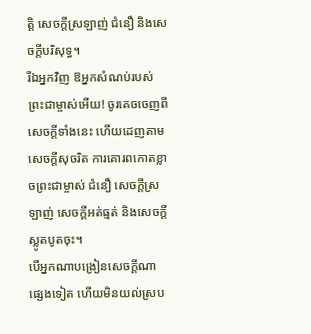ត្ដិ សេចក្ដីស្រឡាញ់ ជំនឿ និងសេចក្ដីបរិសុទ្ធ។
រីឯអ្នកវិញ ឱអ្នកសំណប់របស់ព្រះជាម្ចាស់អើយ! ចូរគេចចេញពីសេចក្ដីទាំងនេះ ហើយដេញតាមសេចក្ដីសុចរិត ការគោរពកោតខ្លាចព្រះជាម្ចាស់ ជំនឿ សេចក្ដីស្រឡាញ់ សេចក្ដីអត់ធ្មត់ និងសេចក្ដីស្លូតបូតចុះ។
បើអ្នកណាបង្រៀនសេចក្ដីណាផ្សេងទៀត ហើយមិនយល់ស្រប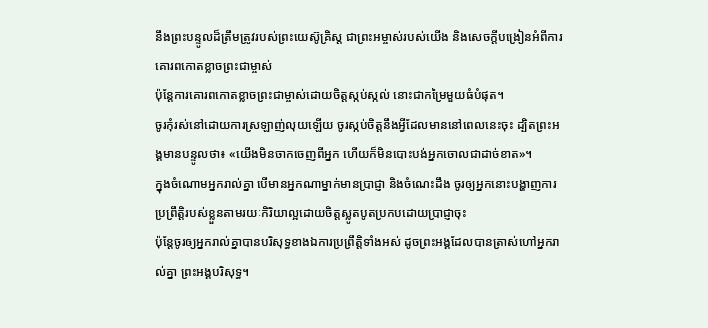នឹងព្រះបន្ទូលដ៏ត្រឹមត្រូវរបស់ព្រះយេស៊ូគ្រិស្ដ ជាព្រះអម្ចាស់របស់យើង និងសេចក្ដីបង្រៀនអំពីការគោរពកោតខ្លាចព្រះជាម្ចាស់
ប៉ុន្ដែការគោរពកោតខ្លាចព្រះជាម្ចាស់ដោយចិត្ដស្កប់ស្កល់ នោះជាកម្រៃមួយធំបំផុត។
ចូរកុំរស់នៅដោយការស្រឡាញ់លុយឡើយ ចូរស្កប់ចិត្តនឹងអ្វីដែលមាននៅពេលនេះចុះ ដ្បិតព្រះអង្គមានបន្ទូលថា៖ «យើងមិនចាកចេញពីអ្នក ហើយក៏មិនបោះបង់អ្នកចោលជាដាច់ខាត»។
ក្នុងចំណោមអ្នករាល់គ្នា បើមានអ្នកណាម្នាក់មានប្រាជ្ញា និងចំណេះដឹង ចូរឲ្យអ្នកនោះបង្ហាញការប្រព្រឹត្ដិរបស់ខ្លួនតាមរយៈកិរិយាល្អដោយចិត្ដស្លូតបូតប្រកបដោយប្រាជ្ញាចុះ
ប៉ុន្ដែចូរឲ្យអ្នករាល់គ្នាបានបរិសុទ្ធខាងឯការប្រព្រឹត្ដិទាំងអស់ ដូចព្រះអង្គដែលបានត្រាស់ហៅអ្នករាល់គ្នា ព្រះអង្គបរិសុទ្ធ។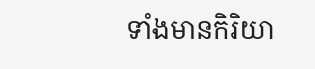ទាំងមានកិរិយា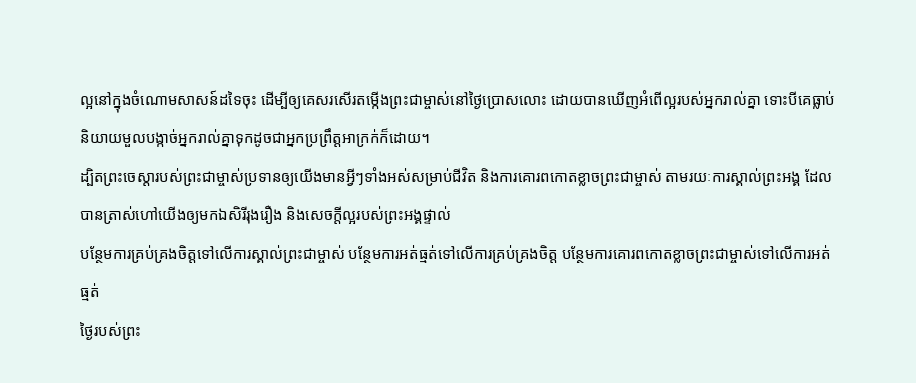ល្អនៅក្នុងចំណោមសាសន៍ដទៃចុះ ដើម្បីឲ្យគេសរសើរតម្កើងព្រះជាម្ចាស់នៅថ្ងៃប្រោសលោះ ដោយបានឃើញអំពើល្អរបស់អ្នករាល់គ្នា ទោះបីគេធ្លាប់និយាយមួលបង្កាច់អ្នករាល់គ្នាទុកដូចជាអ្នកប្រព្រឹត្ដអាក្រក់ក៏ដោយ។
ដ្បិតព្រះចេស្ដារបស់ព្រះជាម្ចាស់ប្រទានឲ្យយើងមានអ្វីៗទាំងអស់សម្រាប់ជីវិត និងការគោរពកោតខ្លាចព្រះជាម្ចាស់ តាមរយៈការស្គាល់ព្រះអង្គ ដែលបានត្រាស់ហៅយើងឲ្យមកឯសិរីរុងរឿង និងសេចក្ដីល្អរបស់ព្រះអង្គផ្ទាល់
បន្ថែមការគ្រប់គ្រងចិត្តទៅលើការស្គាល់ព្រះជាម្ចាស់ បន្ថែមការអត់ធ្មត់ទៅលើការគ្រប់គ្រងចិត្ត បន្ថែមការគោរពកោតខ្លាចព្រះជាម្ចាស់ទៅលើការអត់ធ្មត់
ថ្ងៃរបស់ព្រះ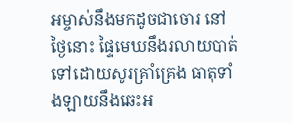អម្ចាស់នឹងមកដូចជាចោរ នៅថ្ងៃនោះ ផ្ទៃមេឃនឹងរលាយបាត់ទៅដោយសូរគ្រាំគ្រេង ធាតុទាំងឡាយនឹងឆេះអ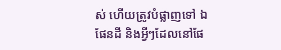ស់ ហើយត្រូវបំផ្លាញទៅ ឯផែនដី និងអ្វីៗដែលនៅផែ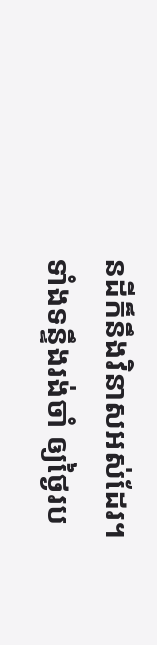នដីក៏នឹងវិនាសអស់ដែរ។
ទាំងទន្ទឹងរង់ចាំ ឲ្យថ្ងៃរប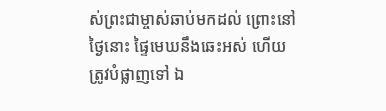ស់ព្រះជាម្ចាស់ឆាប់មកដល់ ព្រោះនៅថ្ងៃនោះ ផ្ទៃមេឃនឹងឆេះអស់ ហើយត្រូវបំផ្លាញទៅ ឯ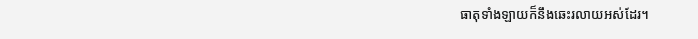ធាតុទាំងឡាយក៏នឹងឆេះរលាយអស់ដែរ។